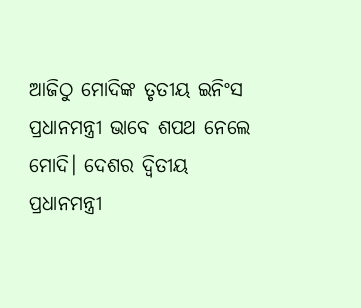ଆଜିଠୁ ମୋଦିଙ୍କ ତୃତୀୟ ଇନିଂସ
ପ୍ରଧାନମନ୍ତ୍ରୀ ଭାବେ ଶପଥ ନେଲେ ମୋଦି। ଦେଶର ଦ୍ବିତୀୟ ପ୍ରଧାନମନ୍ତ୍ରୀ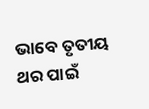ଭାବେ ତୃତୀୟ ଥର ପାଇଁ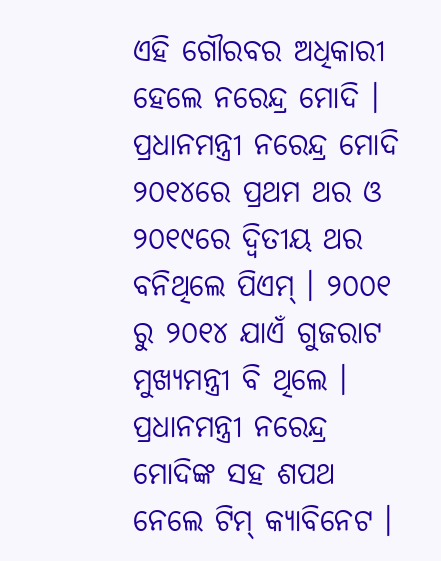ଏହି ଗୌରବର ଅଧିକାରୀ ହେଲେ ନରେନ୍ଦ୍ର ମୋଦି । ପ୍ରଧାନମନ୍ତ୍ରୀ ନରେନ୍ଦ୍ର ମୋଦି ୨୦୧୪ରେ ପ୍ରଥମ ଥର ଓ ୨୦୧୯ରେ ଦ୍ବିତୀୟ ଥର ବନିଥିଲେ ପିଏମ୍ । ୨୦୦୧ ରୁ ୨୦୧୪ ଯାଏଁ ଗୁଜରାଟ ମୁଖ୍ୟମନ୍ତ୍ରୀ ବି ଥିଲେ । ପ୍ରଧାନମନ୍ତ୍ରୀ ନରେନ୍ଦ୍ର ମୋଦିଙ୍କ ସହ ଶପଥ ନେଲେ ଟିମ୍ କ୍ୟାବିନେଟ ।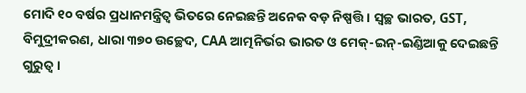ମୋଦି ୧୦ ବର୍ଷର ପ୍ରଧାନମନ୍ତ୍ରିତ୍ବ ଭିତରେ ନେଇଛନ୍ତି ଅନେକ ବଡ଼ ନିଷ୍ପତ୍ତି । ସ୍ବଚ୍ଛ ଭାରତ, GST, ବିମୁଦ୍ରୀକରଣ, ଧାରା ୩୭୦ ଉଚ୍ଛେଦ, CAA ଆତ୍ମନିର୍ଭର ଭାରତ ଓ ମେକ୍-ଇନ୍-ଇଣ୍ଡିଆକୁ ଦେଇଛନ୍ତି ଗୁରୁତ୍ବ ।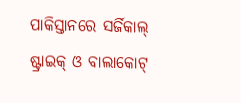ପାକିସ୍ତାନରେ ସର୍ଜିକାଲ୍ ଷ୍ଟ୍ରାଇକ୍ ଓ ବାଲାକୋଟ୍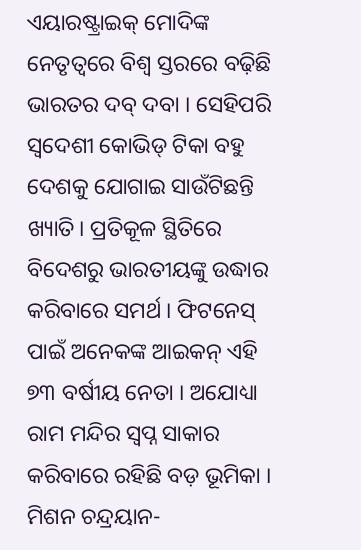ଏୟାରଷ୍ଟ୍ରାଇକ୍ ମୋଦିଙ୍କ ନେତୃତ୍ବରେ ବିଶ୍ବ ସ୍ତରରେ ବଢ଼ିଛି ଭାରତର ଦବ୍ ଦବା । ସେହିପରି ସ୍ବଦେଶୀ କୋଭିଡ୍ ଟିକା ବହୁ ଦେଶକୁ ଯୋଗାଇ ସାଉଁଟିଛନ୍ତି ଖ୍ୟାତି। ପ୍ରତିକୂଳ ସ୍ଥିତିରେ ବିଦେଶରୁ ଭାରତୀୟଙ୍କୁ ଉଦ୍ଧାର କରିବାରେ ସମର୍ଥ । ଫିଟନେସ୍ ପାଇଁ ଅନେକଙ୍କ ଆଇକନ୍ ଏହି ୭୩ ବର୍ଷୀୟ ନେତା । ଅଯୋଧ୍ୟା ରାମ ମନ୍ଦିର ସ୍ବପ୍ନ ସାକାର କରିବାରେ ରହିଛି ବଡ଼ ଭୂମିକା । ମିଶନ ଚନ୍ଦ୍ରୟାନ-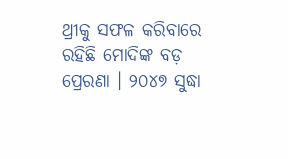ଥ୍ରୀକୁ ସଫଳ କରିବାରେ ରହିଛି ମୋଦିଙ୍କ ବଡ଼ ପ୍ରେରଣା । ୨୦୪୭ ସୁଦ୍ଧା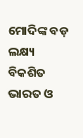ମୋଦିଙ୍କ ବଡ଼ ଲକ୍ଷ୍ୟ ବିକଶିତ ଭାରତ ଓ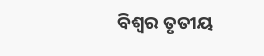ବିଶ୍ବର ତୃତୀୟ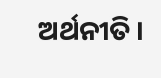ଅର୍ଥନୀତି ।